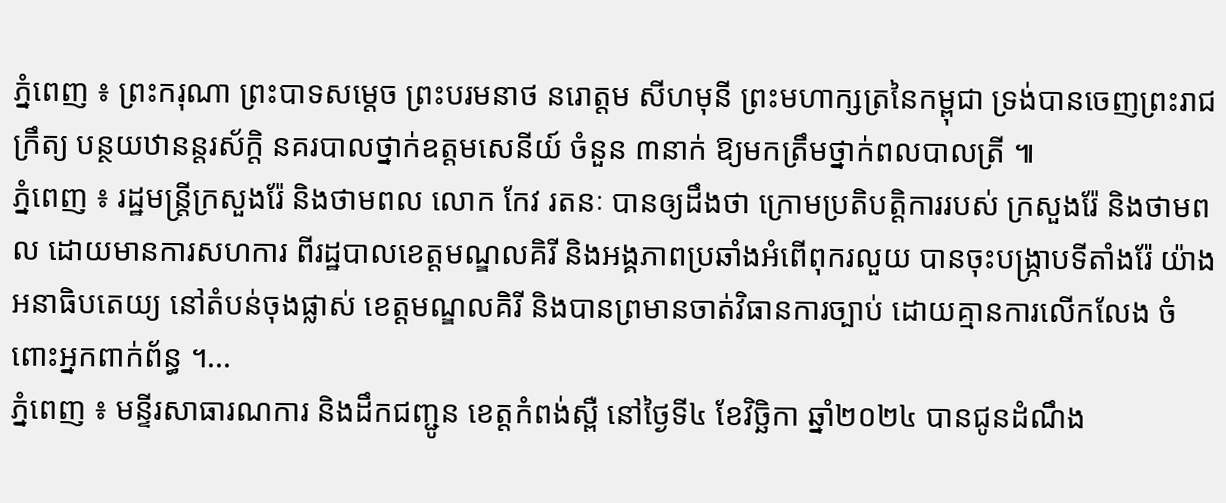ភ្នំពេញ ៖ ព្រះករុណា ព្រះបាទសម្ដេច ព្រះបរមនាថ នរោត្តម សីហមុនី ព្រះមហាក្សត្រនៃកម្ពុជា ទ្រង់បានចេញព្រះរាជក្រឹត្យ បន្ថយឋានន្ដរស័ក្ដិ នគរបាលថ្នាក់ឧត្តមសេនីយ៍ ចំនួន ៣នាក់ ឱ្យមកត្រឹមថ្នាក់ពលបាលត្រី ៕
ភ្នំពេញ ៖ រដ្ឋមន្រ្តីក្រសួងរ៉ែ និងថាមពល លោក កែវ រតនៈ បានឲ្យដឹងថា ក្រោមប្រតិបត្តិការរបស់ ក្រសួងរ៉ែ និងថាមពល ដោយមានការសហការ ពីរដ្ឋបាលខេត្តមណ្ឌលគិរី និងអង្គភាពប្រឆាំងអំពើពុករលួយ បានចុះបង្រ្កាបទីតាំងរ៉ែ យ៉ាងអនាធិបតេយ្យ នៅតំបន់ចុងផ្លាស់ ខេត្តមណ្ឌលគិរី និងបានព្រមានចាត់វិធានការច្បាប់ ដោយគ្មានការលើកលែង ចំពោះអ្នកពាក់ព័ន្ធ ។...
ភ្នំពេញ ៖ មន្ទីរសាធារណការ និងដឹកជញ្ជូន ខេត្តកំពង់ស្ពឺ នៅថ្ងៃទី៤ ខែវិច្ឆិកា ឆ្នាំ២០២៤ បានជូនដំណឹង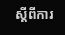ស្តីពីការ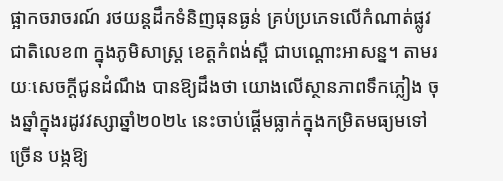ផ្អាកចរាចរណ៍ រថយន្តដឹកទំនិញធុនធ្ងន់ គ្រប់ប្រភេទលើកំណាត់ផ្លូវជាតិលេខ៣ ក្នុងភូមិសាស្រ្ត ខេត្តកំពង់ស្ពឺ ជាបណ្តោះអាសន្ន។ តាមរយៈសេចក្ដីជូនដំណឹង បានឱ្យដឹងថា យោងលើស្ថានភាពទឹកភ្លៀង ចុងឆ្នាំក្នុងរដូវវស្សាឆ្នាំ២០២៤ នេះចាប់ផ្តើមធ្លាក់ក្នុងកម្រិតមធ្យមទៅច្រើន បង្កឱ្យ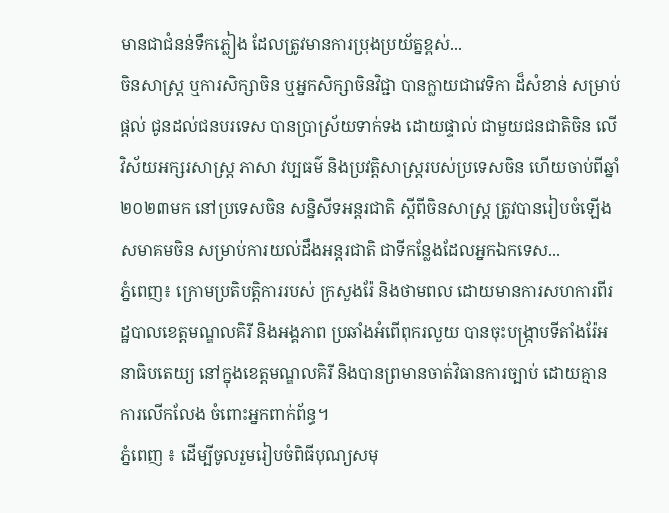មានជាជំនន់ទឹកភ្លៀង ដែលត្រូវមានការប្រុងប្រយ័ត្នខ្ពស់...
ចិនសាស្ត្រ ឬការសិក្សាចិន ឬអ្នកសិក្សាចិនវិជ្ជា បានក្លាយជាវេទិកា ដ៏សំខាន់ សម្រាប់ផ្តល់ ជូនដល់ជនបរទេស បានប្រាស្រ័យទាក់ទង ដោយផ្ទាល់ ជាមួយជនជាតិចិន លើវិស័យអក្សរសាស្ត្រ ភាសា វប្បធម៌ និងប្រវត្តិសាស្រ្តរបស់ប្រទេសចិន ហើយចាប់ពីឆ្នាំ២០២៣មក នៅប្រទេសចិន សន្និសីទអន្តរជាតិ ស្តីពីចិនសាស្រ្ត ត្រូវបានរៀបចំឡើង សមាគមចិន សម្រាប់ការយល់ដឹងអន្តរជាតិ ជាទីកន្លែងដែលអ្នកឯកទេស...
ភ្នំពេញ៖ ក្រោមប្រតិបត្តិការរបស់ ក្រសួងរ៉ែ និងថាមពល ដោយមានការសហការពីរដ្ឋបាលខេត្តមណ្ឌលគិរី និងអង្គភាព ប្រឆាំងអំពើពុករលួយ បានចុះបង្រ្កាបទីតាំងរ៉ែអនាធិបតេយ្យ នៅក្នុងខេត្តមណ្ឌលគិរី និងបានព្រមានចាត់វិធានការច្បាប់ ដោយគ្មានការលើកលែង ចំពោះអ្នកពាក់ព័ន្ធ។
ភ្នំពេញ ៖ ដើម្បីចូលរួមរៀបចំពិធីបុណ្យសមុ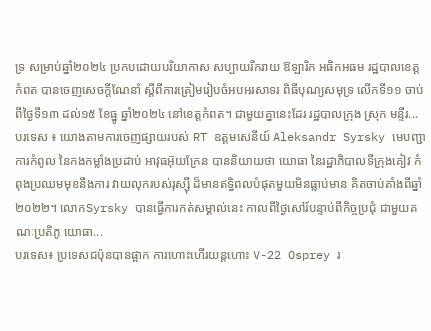ទ្រ សម្រាប់ឆ្នាំ២០២៤ ប្រកបដោយបរិយាកាស សប្បាយរីករាយ ឱឡារិក អធិកអធម រដ្ឋបាលខេត្តកំពត បានចេញសេចក្តីណែនាំ ស្តីពីការត្រៀមរៀបចំអបអរសាទរ ពិធីបុណ្យសមុទ្រ លើកទី១១ ចាប់ពីថ្ងៃទី១៣ ដល់១៥ ខែធ្នូ ឆ្នាំ២០២៤ នៅខេត្តកំពត។ ជាមួយគ្នានេះដែរ រដ្ឋបាលក្រុង ស្រុក មន្ទីរ...
បរទេស ៖ យោងតាមការចេញផ្សាយរបស់ RT ឧត្តមសេនីយ៍ Aleksandr Syrsky មេបញ្ជាការកំពូល នៃកងកម្លាំងប្រដាប់ អាវុធអ៊ុយក្រែន បាននិយាយថា យោធា នៃរដ្ឋាភិបាលទីក្រុងគៀវ កំពុងប្រឈមមុខនឹងការ វាយលុករបស់រុស្ស៊ី ដ៏មានឥទ្ធិពលបំផុតមួយមិនធ្លាប់មាន គិតចាប់តាំងពីឆ្នាំ២០២២។ លោកSyrsky បានធ្វើការកត់សម្គាល់នេះ កាលពីថ្ងៃសៅរ៍បន្ទាប់ពីកិច្ចប្រជុំ ជាមួយគណៈប្រតិភូ យោធា...
បរទេស៖ ប្រទេសជប៉ុនបានផ្អាក ការហោះហើរយន្តហោះ V-22 Osprey រ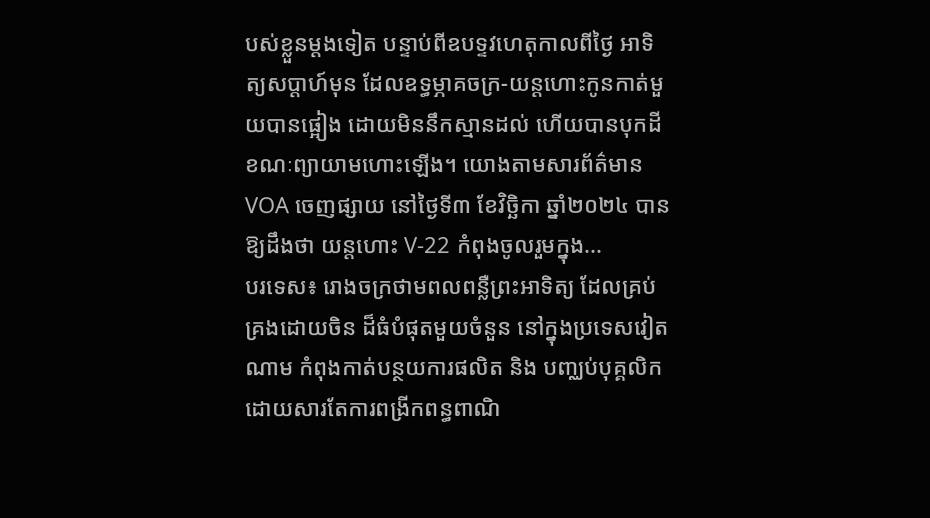បស់ខ្លួនម្តងទៀត បន្ទាប់ពីឧបទ្ទវហេតុកាលពីថ្ងៃ អាទិត្យសប្តាហ៍មុន ដែលឧទ្ធម្ភាគចក្រ-យន្តហោះកូនកាត់មួយបានផ្អៀង ដោយមិននឹកស្មានដល់ ហើយបានបុកដី ខណៈព្យាយាមហោះឡើង។ យោងតាមសារព័ត៌មាន VOA ចេញផ្សាយ នៅថ្ងៃទី៣ ខែវិច្ឆិកា ឆ្នាំ២០២៤ បានឱ្យដឹងថា យន្តហោះ V-22 កំពុងចូលរួមក្នុង...
បរទេស៖ រោងចក្រថាមពលពន្លឺព្រះអាទិត្យ ដែលគ្រប់គ្រងដោយចិន ដ៏ធំបំផុតមួយចំនួន នៅក្នុងប្រទេសវៀតណាម កំពុងកាត់បន្ថយការផលិត និង បញ្ឈប់បុគ្គលិក ដោយសារតែការពង្រីកពន្ធពាណិ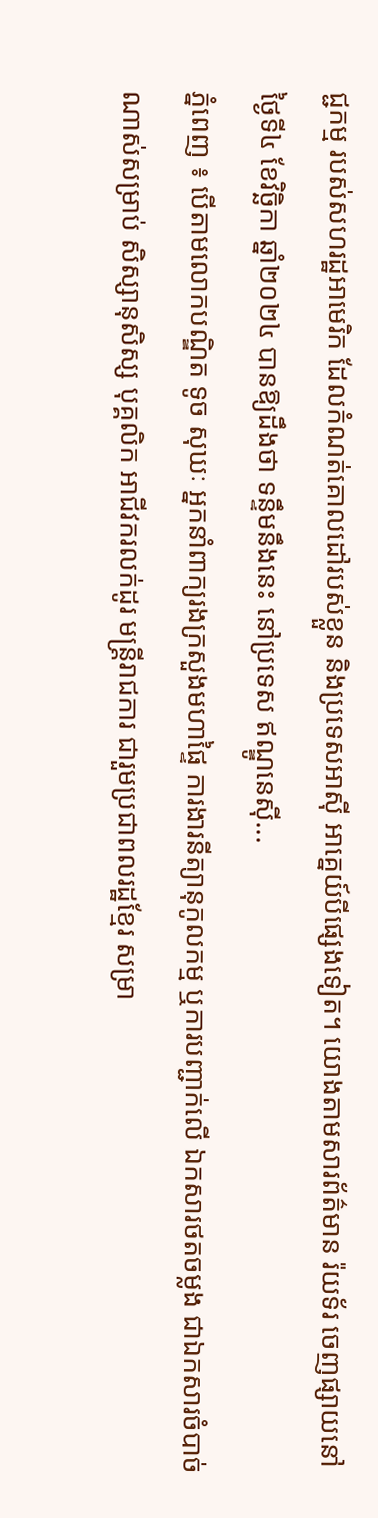ជ្ជកម្ម របស់សហរដ្ឋអាមេរិក ដែលកំណត់គោលដៅរបស់ខ្លួន និងប្រទេសអាស៊ី អាគ្នេយ៍បីផ្សេងទៀត។ យោងតាមសារព័ត៌មាន រ៉យទ័រ ចេញផ្សាយនៅថ្ងៃទី៤ ខែវិច្ឆិកា ឆ្នាំ២០២៤ បានឱ្យដឹងថា ទន្ទឹមនឹងនេះ នៅប្រទេស ឥណ្ឌូនេស៊ី...
ភ្នំពេញ ៖ បើតាមលោកបណ្ឌិត ទូច សុឃៈ អ្នកនាំពាក្យរងក្រសួងមហាផ្ទៃ ការងារនីត្យានុកូលកម្ម ឬការបញ្ជាក់លើ ឯកសារថតចម្លង ជាឯកសារចំបាច់ណាស់សម្រាប់ សិស្សានុសិស្ស បុគ្គលិក អាជីវករលក់ដូរ មន្រ្តីរាជការ ជារួមប្រជាពលរដ្ឋខ្មែរ សម្រា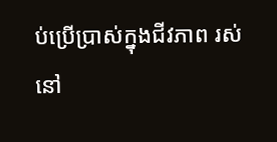ប់ប្រើប្រាស់ក្នុងជីវភាព រស់នៅ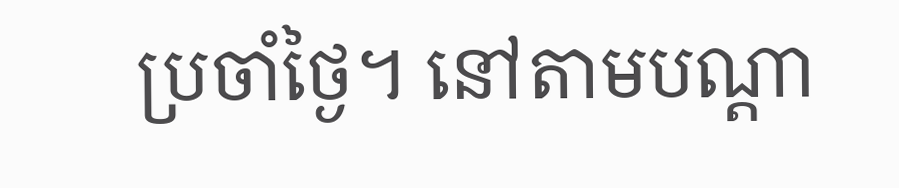ប្រចាំថ្ងៃ។ នៅតាមបណ្ដា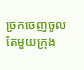ច្រកចេញចូលតែមួយក្រុង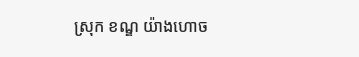ស្រុក ខណ្ឌ យ៉ាងហោច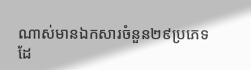ណាស់មានឯកសារចំនួន២៩ប្រភេទ ដែ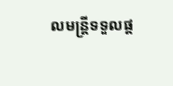លមន្រ្តីទទួលផ្ដ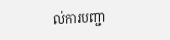ល់ការបញ្ជា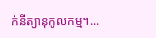ក់នីត្យានុកូលកម្ម។...